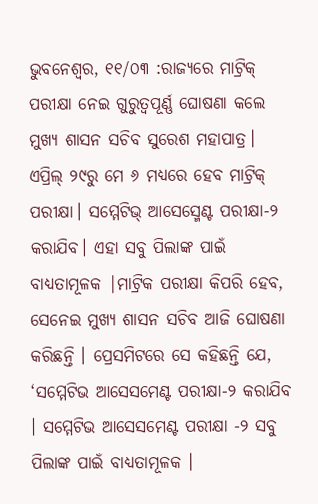ଭୁବନେଶ୍ଵର, ୧୧/୦୩ :ରାଜ୍ୟରେ ମାଟ୍ରିକ୍ ପରୀକ୍ଷା ନେଇ ଗୁରୁତ୍ଵପୂର୍ଣ୍ଣ ଘୋଷଣା କଲେ ମୁଖ୍ୟ ଶାସନ ସଚିବ ସୁରେଶ ମହାପାତ୍ର। ଏପ୍ରିଲ୍ ୨୯ରୁ ମେ ୬ ମଧ୍ୟରେ ହେବ ମାଟ୍ରିକ୍ ପରୀକ୍ଷା। ସମ୍ମେଟିଭ୍ ଆସେସ୍ମେଣ୍ଟ ପରୀକ୍ଷା-୨ କରାଯିବ। ଏହା ସବୁ ପିଲାଙ୍କ ପାଇଁ ବାଧ୍ୟତାମୂଳକ |ମାଟ୍ରିକ ପରୀକ୍ଷା କିପରି ହେବ, ସେନେଇ ମୁଖ୍ୟ ଶାସନ ସଚିବ ଆଜି ଘୋଷଣା କରିଛନ୍ତି । ପ୍ରେସମିଟରେ ସେ କହିଛନ୍ତି ଯେ, ‘ସମ୍ମେଟିଭ ଆସେସମେଣ୍ଟ ପରୀକ୍ଷା-୨ କରାଯିବ । ସମ୍ମେଟିଭ ଆସେସମେଣ୍ଟ ପରୀକ୍ଷା -୨ ସବୁ ପିଲାଙ୍କ ପାଇଁ ବାଧ୍ୟତାମୂଳକ ।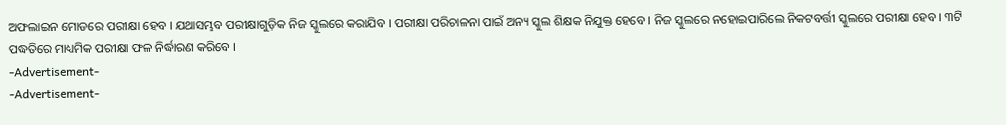ଅଫଲାଇନ ମୋଡରେ ପରୀକ୍ଷା ହେବ । ଯଥାସମ୍ଭବ ପରୀକ୍ଷାଗୁଡ଼ିକ ନିଜ ସ୍କୁଲରେ କରାଯିବ । ପରୀକ୍ଷା ପରିଚାଳନା ପାଇଁ ଅନ୍ୟ ସ୍କୁଲ ଶିକ୍ଷକ ନିଯୁକ୍ତ ହେବେ । ନିଜ ସ୍କୁଲରେ ନହୋଇପାରିଲେ ନିକଟବର୍ତ୍ତୀ ସ୍କୁଲରେ ପରୀକ୍ଷା ହେବ । ୩ଟି ପଦ୍ଧତିରେ ମାଧ୍ୟମିକ ପରୀକ୍ଷା ଫଳ ନିର୍ଦ୍ଧାରଣ କରିବେ ।
-Advertisement-
-Advertisement-